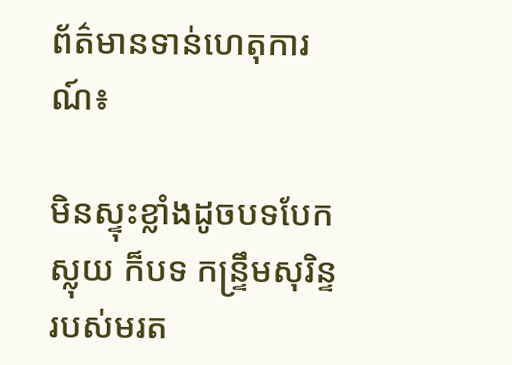ព័ត៌មានទាន់ហេតុការណ៍៖

មិនស្ទុះខ្លាំងដូចបទបែកស្លុយ ក៏បទ កន្ទ្រឹមសុរិន្ទ របស់មរត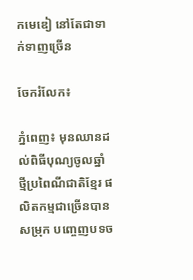កមេឌៀ នៅតែជាទាក់ទាញច្រើន

ចែករំលែក៖

ភ្នំពេញ៖ មុនឈានដល់ពិធីបុណ្យចូលឆ្នាំថ្មីប្រពៃណីជាតិខ្មែរ ផលិតកម្មជាច្រើនបានសម្រុក បញ្ចេញបទច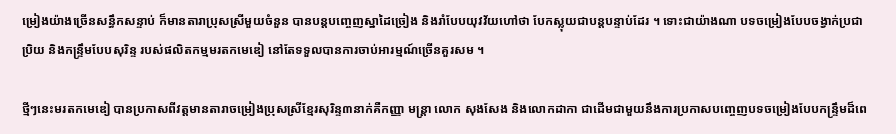ម្រៀងយ៉ាងច្រើនសន្ធឹកសន្ទាប់ ក៏មានតារាប្រុសស្រីមួយចំនួន បានបន្តបញ្ចេញស្នាដៃច្រៀង និងរាំបែបយុវវ័យហៅថា បែកស្លុយជាបន្តបន្ទាប់ដែរ ។ ទោះជាយ៉ាងណា បទចម្រៀងបែបចង្វាក់ប្រជាប្រិយ និងកន្ទ្រឹមបែបសុរិន្ទ របស់ផលិតកម្មមរតកមេឌៀ នៅតែទទួលបានការចាប់អារម្មណ៍ច្រើនគួរសម ។

ថ្មីៗនេះមរតកមេឌៀ បានប្រកាសពីវត្តមានតារាចម្រៀងប្រុសស្រីខ្មែរសុរិន្ទ៣នាក់គឺកញ្ញា មន្ត្រា លោក សុងសែង និងលោកដាកា ជាដើមជាមួយនឹងការប្រកាសបញ្ចេញបទចម្រៀងបែបកន្ទ្រឹមដ៏ពេ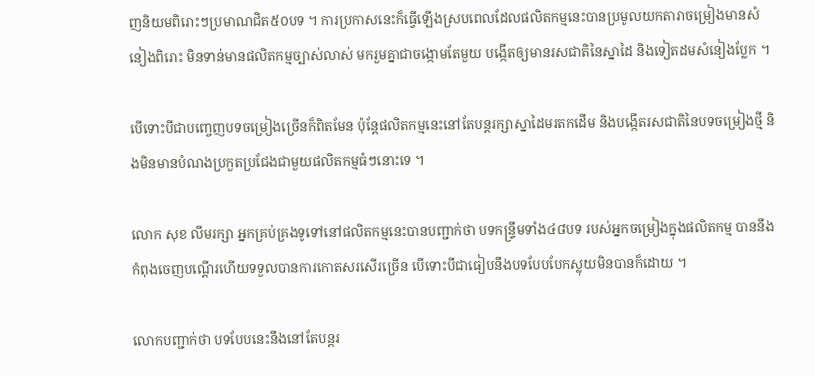ញនិយមពិរោះៗប្រមាណជិត៥០បទ ។ ការប្រកាសនេះក៏ធ្វើឡើងស្របពេលដែលផលិតកម្មនេះបានប្រមូលយកតារាចម្រៀងមានសំនៀងពិរោះ មិនទាន់មានផលិតកម្មច្បាស់លាស់ មករួមគ្នាជាចង្កោមតែមួយ បង្កើតឲ្យមានរសជាតិនៃស្នាដៃ និងទៀតដមសំនៀងប្លែក ។

បើទោះបីជាបញ្ចេញបទចម្រៀងច្រើនក៏ពិតមែន ប៉ុន្តែផលិតកម្មនេះនៅតែបន្តរក្សាស្នាដៃមរតកដើម និងបង្កើតរសជាតិនៃបទចម្រៀងថ្មី និងមិនមានបំណងប្រកួតប្រជែងជាមួយផលិតកម្មធំៗនោះទេ ។

លោក សុខ លីមរក្សា អ្នកគ្រប់គ្រងទូទៅនៅផលិតកម្មនេះបានបញ្ជាក់ថា បទកន្ទ្រឹមទាំង៤៨បទ របស់អ្នកចម្រៀងក្នុងផលិតកម្ម បាននឹងកំពុងចេញបណ្តើរហើយទទួលបានការកោតសរសើរច្រើន បើទោះបីជាធៀបនឹងបទបែបបែកស្លុយមិនបានក៏ដោយ ។

លោកបញ្ជាក់ថា បទបែបនេះនឹងនៅតែបន្តរ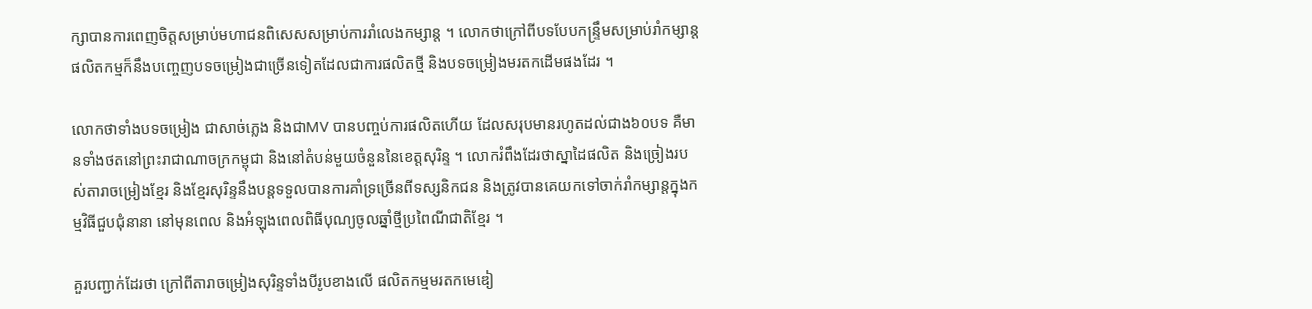ក្សាបានការពេញចិត្តសម្រាប់មហាជនពិសេសសម្រាប់ការរាំលេងកម្សាន្ត ។ លោកថាក្រៅពីបទបែបកន្ទ្រឹមសម្រាប់រាំកម្សាន្តផលិតកម្មក៏នឹងបញ្ចេញបទចម្រៀងជាច្រើនទៀតដែលជាការផលិតថ្មី និងបទចម្រៀងមរតកដើមផងដែរ ។

លោកថាទាំងបទចម្រៀង ជាសាច់ភ្លេង និងជាMV បានបញ្ចប់ការផលិតហើយ ដែលសរុបមានរហូតដល់ជាង៦០បទ គឺមានទាំងថតនៅព្រះរាជាណាចក្រកម្ពុជា និងនៅតំបន់មួយចំនួននៃខេត្តសុរិន្ទ ។ លោករំពឹងដែរថាស្នាដៃផលិត និងច្រៀងរបស់តារាចម្រៀងខ្មែរ និងខ្មែរសុរិន្ទនឹងបន្តទទួលបានការគាំទ្រច្រើនពីទស្សនិកជន និងត្រូវបានគេយកទៅចាក់រាំកម្សាន្តក្នុងកម្មវិធីជួបជុំនានា នៅមុនពេល និងអំឡុងពេលពិធីបុណ្យចូលឆ្នាំថ្មីប្រពៃណីជាតិខ្មែរ ។

គួរបញ្ជាក់ដែរថា ក្រៅពីតារាចម្រៀងសុរិន្ទទាំងបីរូបខាងលើ ផលិតកម្មមរតកមេឌៀ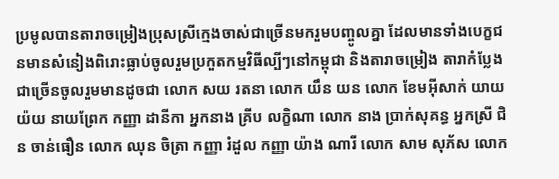ប្រមូលបានតារាចម្រៀងប្រុសស្រីក្មេងចាស់ជាច្រើនមករួមបញ្ចូលគ្នា ដែលមានទាំងបេក្ខជនមានសំនៀងពិរោះធ្លាប់ចូលរួមប្រកួតកម្មវិធីល្បីៗនៅកម្ពុជា និងតារាចម្រៀង តារាកំប្លែងជាច្រើនចូលរួមមានដូចជា លោក សយ រតនា លោក យឹន យន លោក ខែមអ៊ីសាក់ យាយ យ៉យ នាយព្រែក កញ្ញា ដានីកា អ្នកនាង គ្រីប លក្ខិណា លោក នាង ប្រាក់សុគន្ធ អ្នកស្រី ជិន ចាន់ធឿន លោក ឈុន ចិត្រា កញ្ញា រំដួល កញ្ញា យ៉ាង ណារី លោក សាម សុភ័ស លោក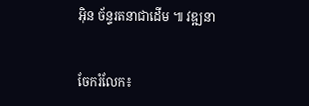អ៊ិន ច័ន្ទរតនាជាដើម ៕ វឌ្ឍនា


ចែករំលែក៖